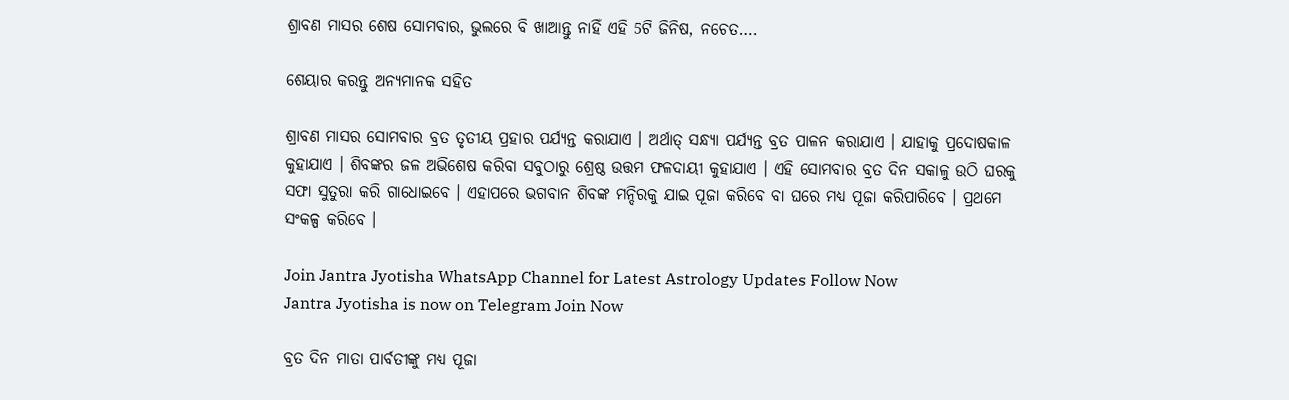ଶ୍ରାବଣ ମାସର ଶେଷ ସୋମବାର, ଭୁଲରେ ବି ଖାଆନ୍ତୁ ନାହିଁ ଏହି 5ଟି ଜିନିଷ, ନଚେତ….

ଶେୟାର କରନ୍ତୁ ଅନ୍ୟମାନକ ସହିତ

ଶ୍ରାବଣ ମାସର ସୋମବାର ବ୍ରତ ତୃତୀୟ ପ୍ରହାର ପର୍ଯ୍ୟନ୍ତ କରାଯାଏ । ଅର୍ଥାତ୍ ସନ୍ଧ୍ୟା ପର୍ଯ୍ୟନ୍ତ ବ୍ରତ ପାଳନ କରାଯାଏ । ଯାହାକୁ ପ୍ରଦୋଷକାଳ କୁହାଯାଏ । ଶିବଙ୍କର ଜଳ ଅଭିଶେଷ କରିବା ସବୁଠାରୁ ଶ୍ରେଷ୍ଠ ଉତ୍ତମ ଫଳଦାୟୀ କୁହାଯାଏ । ଏହି ସୋମବାର ବ୍ରତ ଦିନ ସକାଳୁ ଉଠି ଘରକୁ ସଫା ସୁତୁରା କରି ଗାଧୋଇବେ । ଏହାପରେ ଭଗବାନ ଶିବଙ୍କ ମନ୍ଦିରକୁ ଯାଇ ପୂଜା କରିବେ ବା ଘରେ ମଧ୍ୟ ପୂଜା କରିପାରିବେ । ପ୍ରଥମେ ସଂକଳ୍ପ କରିବେ ।

Join Jantra Jyotisha WhatsApp Channel for Latest Astrology Updates Follow Now
Jantra Jyotisha is now on Telegram Join Now

ବ୍ରତ ଦିନ ମାତା ପାର୍ବତୀଙ୍କୁ ମଧ୍ୟ ପୂଜା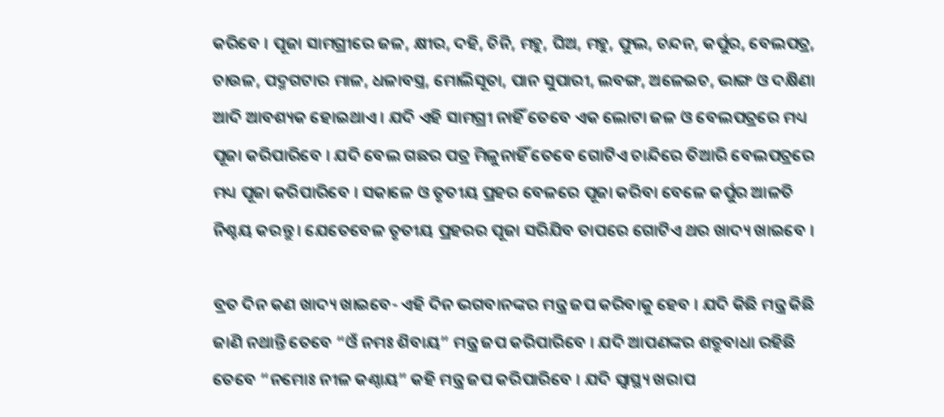କରିବେ । ପୂଜା ସାମଗ୍ରୀରେ ଜଳ, କ୍ଷୀର, ଦହି, ଚିନି, ମହୁ, ଘିଅ, ମହୁ, ଫୁଲ, ଚନ୍ଦନ, କର୍ପୁର, ବେଲପତ୍ର, ଚାଉଳ, ପଦ୍ମଗଟାର ମାଳ, ଧଳାବସ୍ତ୍ର, ମୋଲିସୂତା, ପାନ ସୁପାରୀ, ଲବଙ୍ଗ, ଅଳେଇଚ, ଭାଙ୍ଗ ଓ ଦକ୍ଷିଣା ଆଦି ଆବଶ୍ୟକ ହୋଇଥାଏ । ଯଦି ଏହି ସାମଗ୍ରୀ ନାହିଁ ତେବେ ଏକ ଲୋଟା ଜଳ ଓ ବେଲପତ୍ରରେ ମଧ୍ୟ ପୂଜା କରିପାରିବେ । ଯଦି ବେଲ ଗଛର ପତ୍ର ମିଳୁନାହିଁ ତେବେ ଗୋଟିଏ ଚାନ୍ଦିରେ ତିଆରି ବେଲପତ୍ରରେ ମଧ୍ୟ ପୂଜା କରିପାରିବେ । ସକାଳେ ଓ ତୃତୀୟ ପ୍ରହର ବେଳରେ ପୂଜା କରିବା ବେଳେ କର୍ପୁର ଆଳତି ନିଶ୍ଚୟ କରନ୍ତୁ । ଯେତେବେଳ ତୃତୀୟ ପ୍ରହରର ପୂଜା ସରିଯିବ ତାପରେ ଗୋଟିଏ ଥର ଖାଦ୍ୟ ଖାଇବେ ।

ବ୍ରତ ଦିନ କଣ ଖାଦ୍ୟ ଖାଇବେ- ଏହି ଦିନ ଭଗବାନଙ୍କର ମନ୍ତ୍ର ଜପ କରିବାକୁ ହେବ । ଯଦି କିଛି ମନ୍ତ୍ର କିଛି ଜାଣି ନଥାନ୍ତି ତେବେ “ଓଁ ନମଃ ଶିବାୟ” ମନ୍ତ୍ର ଜପ କରିପାରିବେ । ଯଦି ଆପଣଙ୍କର ଶତ୍ରୁବାଧା ରହିଛି ତେବେ “ନମୋଃ ନୀଳ କଣ୍ଠାୟ” କହି ମନ୍ତ୍ର ଜପ କରିପାରିବେ । ଯଦି ସ୍ୱାସ୍ଥ୍ୟ ଖରାପ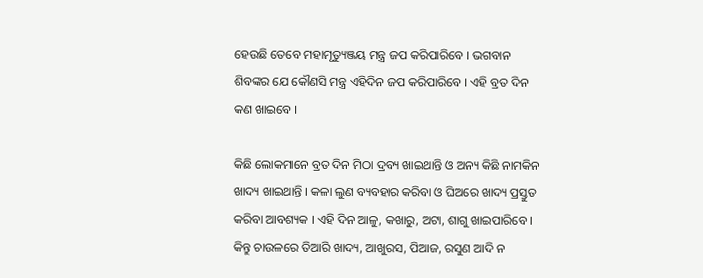ହେଉଛି ତେବେ ମହାମୃତ୍ୟୁଞ୍ଜୟ ମନ୍ତ୍ର ଜପ କରିପାରିବେ । ଭଗବାନ ଶିବଙ୍କର ଯେ କୌଣସି ମନ୍ତ୍ର ଏହିଦିନ ଜପ କରିପାରିବେ । ଏହି ବ୍ରତ ଦିନ କଣ ଖାଇବେ ।

କିଛି ଲୋକମାନେ ବ୍ରତ ଦିନ ମିଠା ଦ୍ରବ୍ୟ ଖାଇଥାନ୍ତି ଓ ଅନ୍ୟ କିଛି ନାମକିନ ଖାଦ୍ୟ ଖାଇଥାନ୍ତି । କଳା ଲୁଣ ବ୍ୟବହାର କରିବା ଓ ଘିଅରେ ଖାଦ୍ୟ ପ୍ରସ୍ତୁତ କରିବା ଆବଶ୍ୟକ । ଏହି ଦିନ ଆଳୁ, କଖାରୁ, ଅଟା, ଶାଗୁ ଖାଇପାରିବେ । କିନ୍ତୁ ଚାଉଳରେ ତିଆରି ଖାଦ୍ୟ, ଆଖୁରସ, ପିଆଜ, ରସୁଣ ଆଦି ନ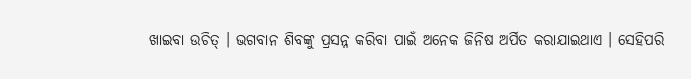ଖାଇବା ଉଚିତ୍ । ଭଗବାନ ଶିବଙ୍କୁ ପ୍ରସନ୍ନ କରିବା ପାଇଁ ଅନେକ ଜିନିଷ ଅର୍ପିତ କରାଯାଇଥାଏ । ସେହିପରି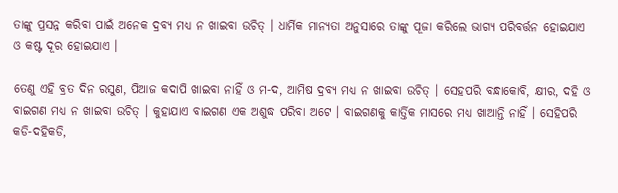ତାଙ୍କୁ ପ୍ରସନ୍ନ କରିବା ପାଇଁ ଅନେକ ଦ୍ରବ୍ୟ ମଧ୍ୟ ନ ଖାଇବା ଉଚିତ୍ । ଧାର୍ମିକ ମାନ୍ୟତା ଅନୁସାରେ ତାଙ୍କୁ ପୂଜା କରିଲେ ଭାଗ୍ୟ ପରିବର୍ତ୍ତନ ହୋଇଯାଏ ଓ କଷ୍ଟ ଦୂର ହୋଇଯାଏ ।

ତେଣୁ ଏହି ବ୍ରତ ଦିନ ରସୁଣ, ପିଆଜ କଦାପି ଖାଇବା ନାହିଁ ଓ ମ-ଦ, ଆମିଷ ଦ୍ରବ୍ୟ ମଧ୍ୟ ନ ଖାଇବା ଉଚିତ୍ । ସେହପରି ବନ୍ଧାକୋବି, କ୍ଷୀର, ଦହି ଓ ବାଇଗଣ ମଧ୍ୟ ନ ଖାଇବା ଉଚିତ୍ । କୁହାଯାଏ ବାଇଗଣ ଏକ ଅଶୁଦ୍ଧ ପରିବା ଅଟେ । ବାଇଗଣକୁ କାର୍ତ୍ତିକ ମାସରେ ମଧ୍ୟ ଖାଆନ୍ତି ନାହିଁ । ସେହିପରି କଡି-ଦହିକଡି,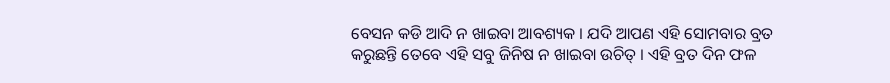ବେସନ କଡି ଆଦି ନ ଖାଇବା ଆବଶ୍ୟକ । ଯଦି ଆପଣ ଏହି ସୋମବାର ବ୍ରତ କରୁଛନ୍ତି ତେବେ ଏହି ସବୁ ଜିନିଷ ନ ଖାଇବା ଉଚିତ୍ । ଏହି ବ୍ରତ ଦିନ ଫଳ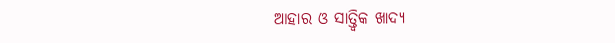ଆହାର ଓ ସାତ୍ତ୍ଵିକ ଖାଦ୍ୟ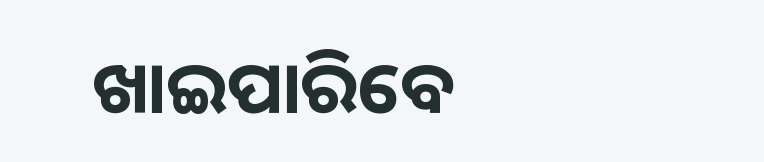ଖାଇପାରିବେ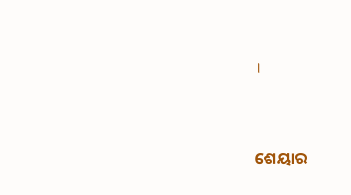।


ଶେୟାର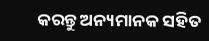କରନ୍ତୁ ଅନ୍ୟମାନକ ସହିତ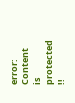error: Content is protected !!